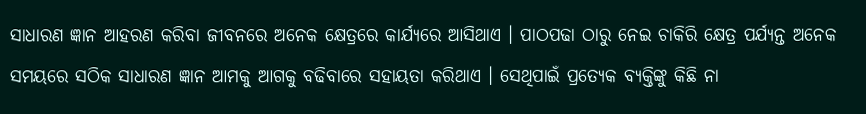ସାଧାରଣ ଜ୍ଞାନ ଆହରଣ କରିବା ଜୀବନରେ ଅନେକ କ୍ଷେତ୍ରରେ କାର୍ଯ୍ୟରେ ଆସିଥାଏ । ପାଠପଢା ଠାରୁ ନେଇ ଚାକିରି କ୍ଷେତ୍ର ପର୍ଯ୍ୟନ୍ତ ଅନେକ ସମୟରେ ସଠିକ ସାଧାରଣ ଜ୍ଞାନ ଆମକୁ ଆଗକୁ ବଢିବାରେ ସହାୟତା କରିଥାଏ । ସେଥିପାଇଁ ପ୍ରତ୍ଯେକ ବ୍ୟକ୍ତିଙ୍କୁ କିଛି ନା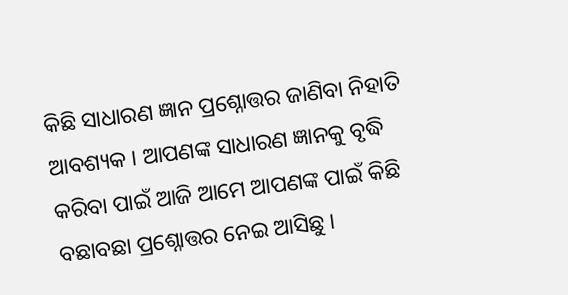କିଛି ସାଧାରଣ ଜ୍ଞାନ ପ୍ରଶ୍ନୋତ୍ତର ଜାଣିବା ନିହାତି ଆବଶ୍ୟକ । ଆପଣଙ୍କ ସାଧାରଣ ଜ୍ଞାନକୁ ବୃଦ୍ଧି କରିବା ପାଇଁ ଆଜି ଆମେ ଆପଣଙ୍କ ପାଇଁ କିଛି ବଛାବଛା ପ୍ରଶ୍ନୋତ୍ତର ନେଇ ଆସିଛୁ ।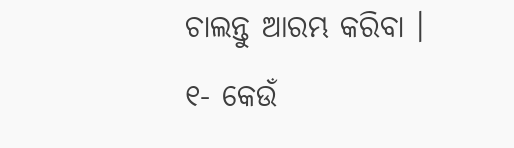ଚାଲନ୍ତୁ ଆରମ୍ଭ କରିବା ।
୧- କେଉଁ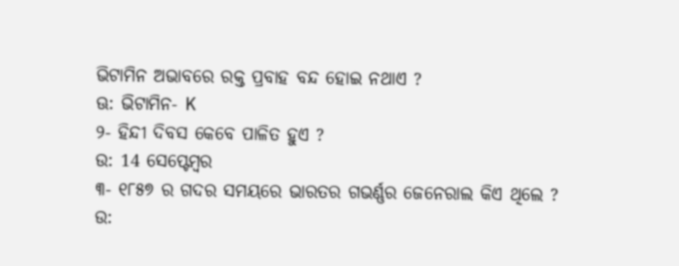ଭିଟାମିନ ଅଭାବରେ ରକ୍ତ ପ୍ରବାହ ବନ୍ଦ ହୋଇ ନଥାଏ ?
ଊ: ଭିଟାମିନ- K
୨- ହିନ୍ଦୀ ଦିବସ କେବେ ପାଳିତ ହୁଏ ?
ଉ: 14 ସେପ୍ଟେମ୍ବର
୩- ୧୮୫୭ ର ଗଦର ସମୟରେ ଭାରତର ଗଭର୍ଣ୍ଣର ଜେନେରାଲ କିଏ ଥିଲେ ?
ଉ: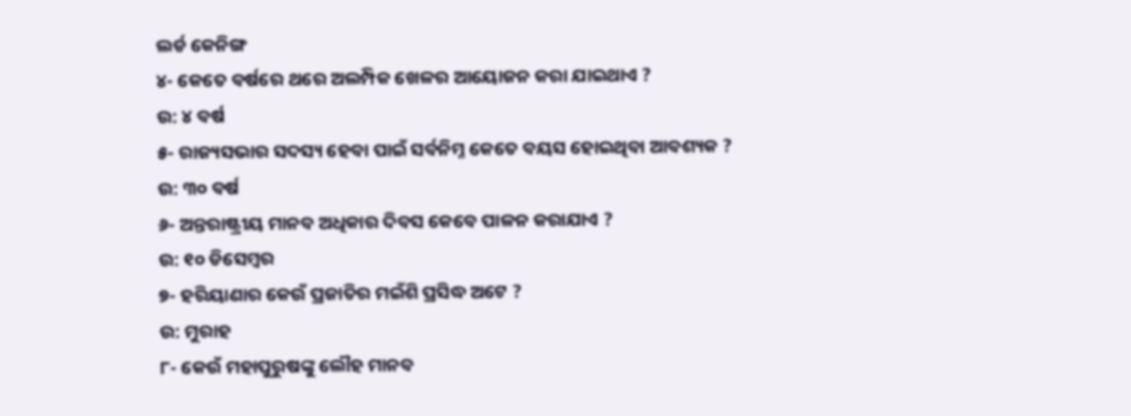ଲର୍ଡ କେନିଙ୍ଗ
୪- କେତେ ବର୍ଷରେ ଥରେ ଅଲମ୍ପିକ ଖେଳର ଆୟୋଜନ କରା ଯାଇଥାଏ ?
ଉ: ୪ ବର୍ଷ
୫- ରାଜ୍ୟସଭାର ସଦସ୍ୟ ହେବା ପାଇଁ ସର୍ବନିମ୍ନ କେତେ ବୟସ ହୋଇଥିବା ଆବଶ୍ୟକ ?
ଉ: ୩୦ ବର୍ଷ
୬- ଅନ୍ତରାଷ୍ଟ୍ରୀୟ ମାନବ ଅଧିକାର ଦିବସ କେବେ ପାଳନ କରାଯାଏ ?
ଉ: ୧୦ ଡିସେମ୍ବର
୭- ହରିୟାଣାର କେଉଁ ପ୍ରଜାତିର ମଇଁଶି ପ୍ରସିଦ୍ଧ ଅଟେ ?
ଉ: ମୁରାହ
୮- କେଉଁ ମହାପୁରୁଷଙ୍କୁ ଲୌହ ମାନବ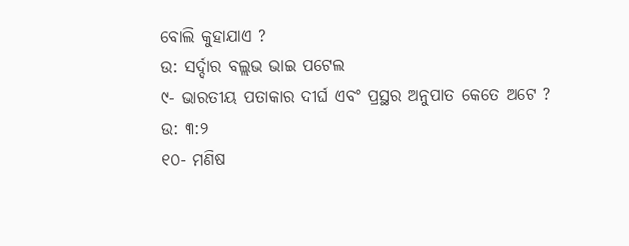ବୋଲି କୁହାଯାଏ ?
ଉ: ସର୍ଦ୍ଦାର ବଲ୍ଲଭ ଭାଇ ପଟେଲ
୯- ଭାରତୀୟ ପତାକାର ଦୀର୍ଘ ଏବଂ ପ୍ରସ୍ଥର ଅନୁପାତ କେତେ ଅଟେ ?
ଉ: ୩:୨
୧୦- ମଣିଷ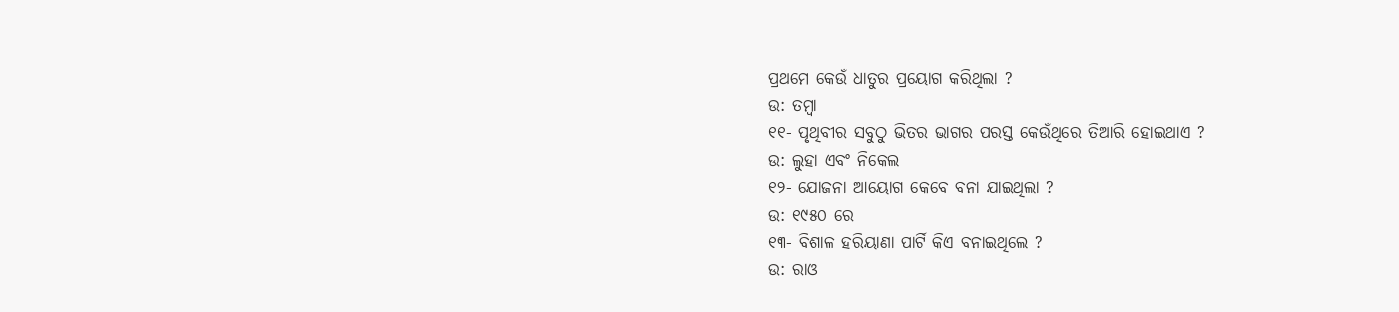ପ୍ରଥମେ କେଉଁ ଧାତୁର ପ୍ରୟୋଗ କରିଥିଲା ?
ଉ: ତମ୍ବା
୧୧- ପୃଥିବୀର ସବୁଠୁ ଭିତର ଭାଗର ପରସ୍ତ କେଉଁଥିରେ ତିଆରି ହୋଇଥାଏ ?
ଉ: ଲୁହା ଏବଂ ନିକେଲ
୧୨- ଯୋଜନା ଆୟୋଗ କେବେ ବନା ଯାଇଥିଲା ?
ଉ: ୧୯୫୦ ରେ
୧୩- ବିଶାଳ ହରିୟାଣା ପାର୍ଟି କିଏ ବନାଇଥିଲେ ?
ଉ: ରାଓ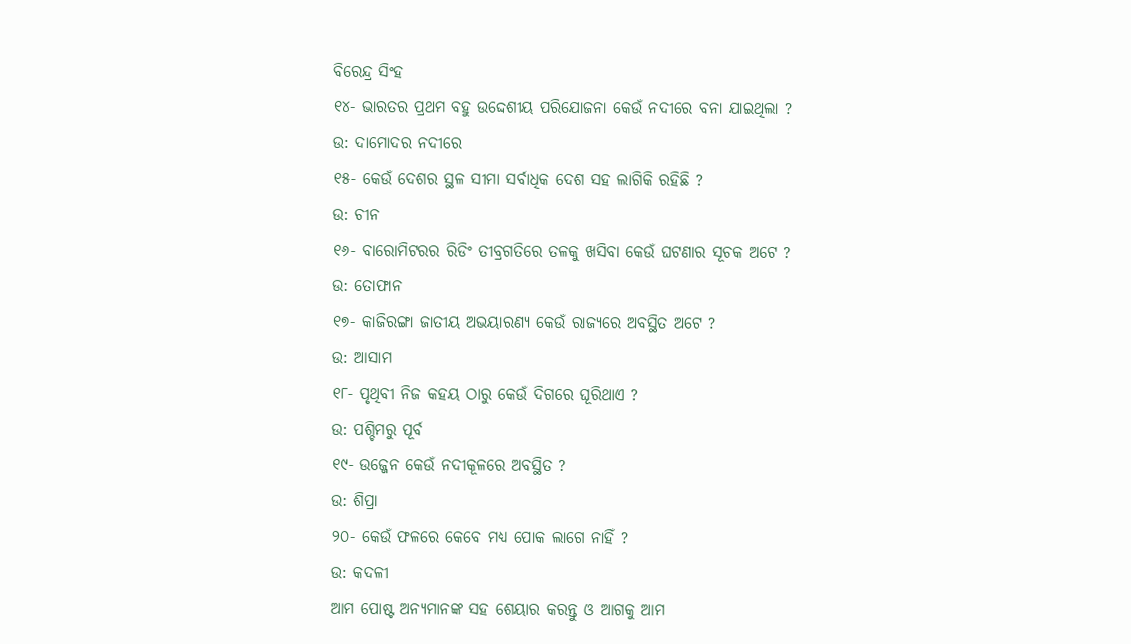ବିରେନ୍ଦ୍ର ସିଂହ
୧୪- ଭାରତର ପ୍ରଥମ ବହୁ ଉଦ୍ଦେଶୀୟ ପରିଯୋଜନା କେଉଁ ନଦୀରେ ବନା ଯାଇଥିଲା ?
ଉ: ଦାମୋଦର ନଦୀରେ
୧୫- କେଉଁ ଦେଶର ସ୍ଥଳ ସୀମା ସର୍ବାଧିକ ଦେଶ ସହ ଲାଗିକି ରହିଛି ?
ଉ: ଚୀନ
୧୬- ବାରୋମିଟରର ରିଡିଂ ତୀବ୍ରଗତିରେ ତଳକୁ ଖସିବା କେଉଁ ଘଟଣାର ସୂଚକ ଅଟେ ?
ଉ: ତୋଫାନ
୧୭- କାଜିରଙ୍ଗା ଜାତୀୟ ଅଭୟାରଣ୍ୟ କେଉଁ ରାଜ୍ୟରେ ଅବସ୍ଥିତ ଅଟେ ?
ଉ: ଆସାମ
୧୮- ପୃଥିବୀ ନିଜ କହୟ ଠାରୁ କେଉଁ ଦିଗରେ ଘୂରିଥାଏ ?
ଉ: ପଶ୍ଚିମରୁ ପୂର୍ବ
୧୯- ଉଜ୍ଜେନ କେଉଁ ନଦୀକୂଳରେ ଅବସ୍ଥିତ ?
ଉ: ଶିପ୍ରା
୨୦- କେଉଁ ଫଳରେ କେବେ ମଧ୍ୟ ପୋକ ଲାଗେ ନାହିଁ ?
ଉ: କଦଳୀ
ଆମ ପୋଷ୍ଟ ଅନ୍ୟମାନଙ୍କ ସହ ଶେୟାର କରନ୍ତୁ ଓ ଆଗକୁ ଆମ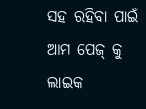ସହ ରହିବା ପାଇଁ ଆମ ପେଜ୍ କୁ ଲାଇକ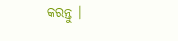କରନ୍ତୁ ।